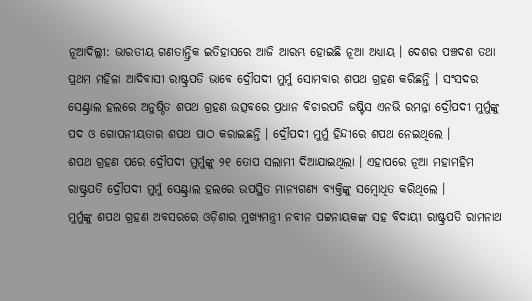ନୂଆଦିଲ୍ଲୀ: ଭାରତୀୟ ଗଣତାନ୍ତ୍ରିକ ଇତିହାସରେ ଆଜି ଆରମ୍ଭ ହୋଇଛି ନୂଆ ଅଧ୍ୟାୟ । ଦେଶର ପଞ୍ଚଦଶ ତଥା ପ୍ରଥମ ମହିଳା ଆଦିବାସୀ ରାଷ୍ଟ୍ରପତି ଭାବେ ଦ୍ରୌପଦୀ ମୁର୍ମୁ ସୋମବାର ଶପଥ ଗ୍ରହଣ କରିଛନ୍ତି । ସଂସଦର ସେଣ୍ଟ୍ରାଲ ହଲରେ ଅନୁଷ୍ଠିତ ଶପଥ ଗ୍ରହଣ ଉତ୍ସବରେ ପ୍ରଧାନ ବିଚାରପତି ଜଷ୍ଟିସ ଏନଭି ରମନ୍ନା ଦ୍ରୌପଦୀ ମୁର୍ମୁଙ୍କୁ ପଦ ଓ ଗୋପନୀୟତାର ଶପଥ ପାଠ କରାଇଛନ୍ତି । ଦ୍ରୌପଦୀ ମୁର୍ମୁ ହିନ୍ଦୀରେ ଶପଥ ନେଇଥିଲେ ।
ଶପଥ ଗ୍ରହଣ ପରେ ଦ୍ରୌପଦୀ ମୁର୍ମୁଙ୍କୁ ୨୧ ତୋପ ସଲାମୀ ଦିଆଯାଇଥିଲା । ଏହାପରେ ନୂଆ ମହାମହିମ ରାଷ୍ଟ୍ରପତି ଦ୍ରୌପଦୀ ମୁର୍ମୁ ସେଣ୍ଟ୍ରାଲ ହଲରେ ଉପସ୍ଥିତ ମାନ୍ୟଗଣ୍ୟ ବ୍ୟକ୍ତିଙ୍କୁ ସମ୍ବୋଧିତ କରିଥିଲେ ।
ମୁର୍ମୁଙ୍କୁ ଶପଥ ଗ୍ରହଣ ଅବସରରେ ଓଡ଼ିଶାର ମୁଖ୍ୟମନ୍ତ୍ରୀ ନବୀନ ପଟ୍ଟନାୟକଙ୍କ ସହ ବିଦାୟୀ ରାଷ୍ଟ୍ରପତି ରାମନାଥ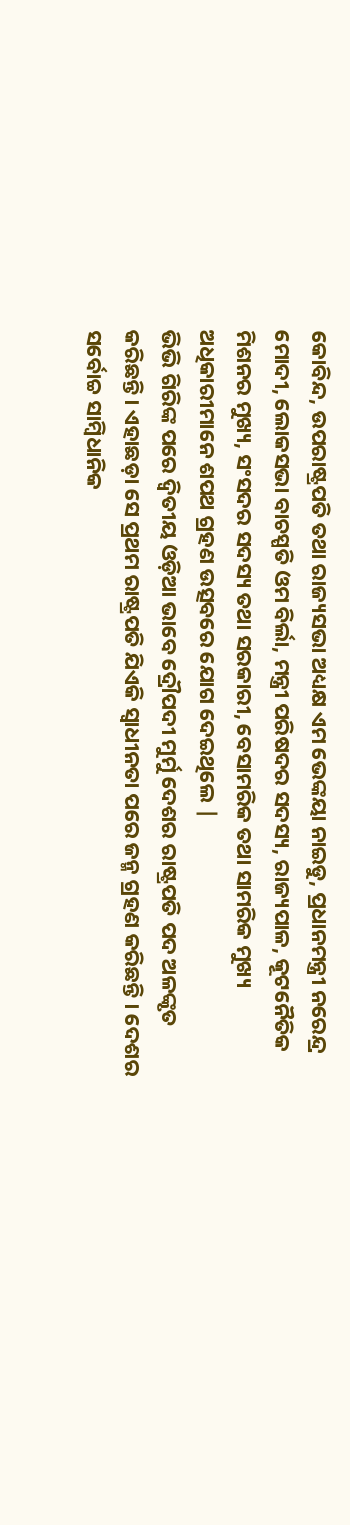କୋବିନ୍ଦ, ଉପରାଷ୍ଟ୍ରପତି ତଥା ରାଜ୍ୟସଭା ଅଧ୍ୟକ୍ଷ ଏମ ଭେଙ୍କୟା ନାଇଡୁ, ପ୍ରଧାନମନ୍ତ୍ରୀ ନରେନ୍ଦ୍ର ମୋଦୀ, ଲୋକସଭା ବାଚସ୍ପତି ଓମ ବିର୍ଲା, ମନ୍ତ୍ରୀ ପରିଷଦର ସଦସ୍ୟ, ରାଜ୍ୟପାଳ, କୂଟନୈତିକ ମିଶନର ମୁଖ୍ୟ, ସଂସଦର ସଦସ୍ୟ ତଥା ସରକାରୀ, ବେସାମରିକ ତଥା ସାମରିକ ମୁଖ୍ୟ ଅଧିକାରୀମାନେ ଶପଥ ଗ୍ରହଣ ଉତ୍ସବରେ ଯୋଗ ଦେଇଥିଲେ |
ଭିଭି ଗିରିଙ୍କ ପରେ ଦ୍ବିତୀୟ ଓଡ଼ିଆ ଭାବେ ଦ୍ରୌପଦୀ ମୁର୍ମୁ ଦେଶର ରାଷ୍ଟ୍ରପତି ପଦ ଅଳଙ୍କୃତ କରିଛନ୍ତି। ଏହାଛଡ଼ା ସେ ପ୍ରଥମ ରାଷ୍ଟ୍ରପତି ଯିଏକି ସ୍ଵାଧୀନତା ପରେ ଜନ୍ମ ଗ୍ରହଣ କରିଛନ୍ତି । ଦେଶର ସର୍ବୋଚ୍ଚ ସାମ୍ବିଧାନିକ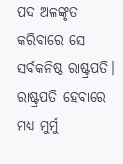ପଦ ଅଳଙ୍କୃତ କରିବାରେ ସେ ସର୍ବକନିଷ୍ଠ ରାଷ୍ଟ୍ରପତି। ରାଷ୍ଟ୍ରପତି ହେବାରେ ମଧ୍ୟ ମୁର୍ମୁ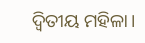ଦ୍ୱିତୀୟ ମହିଳା।